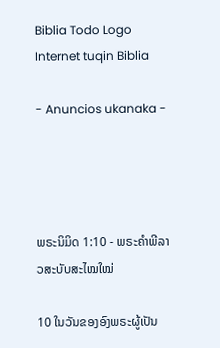Biblia Todo Logo
Internet tuqin Biblia

- Anuncios ukanaka -




ພຣະນິມິດ 1:10 - ພຣະຄຳພີລາວສະບັບສະໄໝໃໝ່

10 ໃນວັນຂອງອົງພຣະຜູ້ເປັນ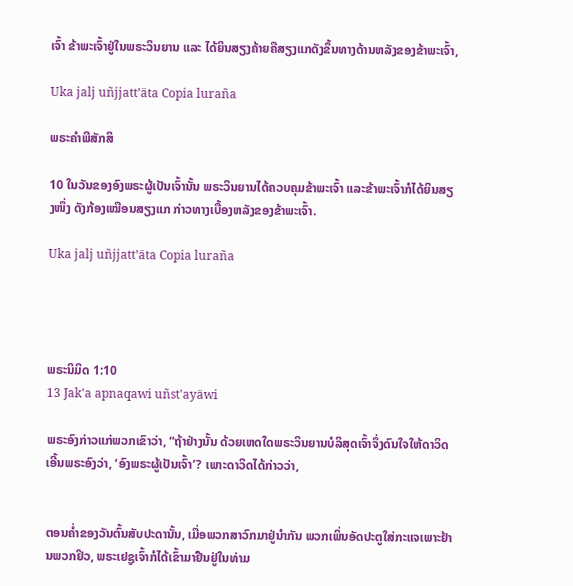ເຈົ້າ ຂ້າພະເຈົ້າຢູ່ໃນພຣະວິນຍານ ແລະ ໄດ້ຍິນສຽງຄ້າຍຄືສຽງແກດັງຂຶ້ນທາງດ້ານຫລັງຂອງຂ້າພະເຈົ້າ,

Uka jalj uñjjattʼäta Copia luraña

ພຣະຄຳພີສັກສິ

10 ໃນວັນຂອງອົງພຣະຜູ້ເປັນເຈົ້ານັ້ນ ພຣະວິນຍານໄດ້ຄວບຄຸມຂ້າພະເຈົ້າ ແລະຂ້າພະເຈົ້າກໍໄດ້ຍິນສຽງໜຶ່ງ ດັງກ້ອງເໝືອນສຽງແກ ກ່າວທາງເບື້ອງຫລັງຂອງຂ້າພະເຈົ້າ.

Uka jalj uñjjattʼäta Copia luraña




ພຣະນິມິດ 1:10
13 Jak'a apnaqawi uñst'ayäwi

ພຣະອົງກ່າວແກ່ພວກເຂົາວ່າ, “ຖ້າຢ່າງນັ້ນ ດ້ວຍເຫດໃດພຣະວິນຍານບໍລິສຸດເຈົ້າຈຶ່ງດົນໃຈໃຫ້ດາວິດເອີ້ນພຣະອົງວ່າ, ‘ອົງພຣະຜູ້ເປັນເຈົ້າ’? ເພາະດາວິດໄດ້ກ່າວວ່າ,


ຕອນຄ່ຳຂອງວັນຕົ້ນສັບປະດານັ້ນ, ເມື່ອພວກສາວົກມາຢູ່ນຳກັນ ພວກເພິ່ນອັດປະຕູໃສ່ກະແຈເພາະຢ້ານພວກຢິວ, ພຣະເຢຊູເຈົ້າກໍໄດ້ເຂົ້າມາຢືນຢູ່ໃນທ່າມ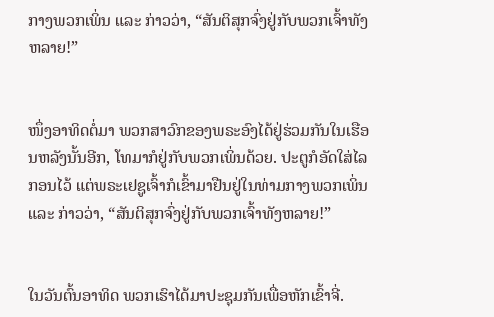ກາງພວກເພິ່ນ ແລະ ກ່າວວ່າ, “ສັນຕິສຸກຈົ່ງຢູ່ກັບພວກເຈົ້າທັງຫລາຍ!”


ໜຶ່ງອາທິດຕໍ່ມາ ພວກສາວົກຂອງພຣະອົງໄດ້ຢູ່ຮ່ວມກັນໃນເຮືອນຫລັງນັ້ນອີກ, ໂທມາກໍຢູ່ກັບພວກເພິ່ນດ້ວຍ. ປະຕູກໍອັດໃສ່ໄລກອນໄວ້ ແຕ່ພຣະເຢຊູເຈົ້າກໍເຂົ້າມາຢືນຢູ່ໃນທ່າມກາງພວກເພິ່ນ ແລະ ກ່າວວ່າ, “ສັນຕິສຸກຈົ່ງຢູ່ກັບພວກເຈົ້າທັງຫລາຍ!”


ໃນວັນຕົ້ນອາທິດ ພວກເຮົາໄດ້ມາປະຊຸມກັນເພື່ອຫັກເຂົ້າຈີ່.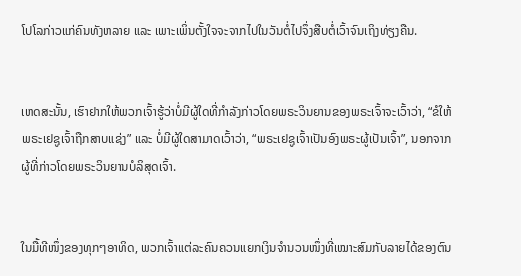ໂປໂລກ່າວແກ່ຄົນທັງຫລາຍ ແລະ ເພາະເພິ່ນຕັ້ງໃຈຈະຈາກໄປໃນວັນຕໍ່ໄປຈຶ່ງສືບຕໍ່ເວົ້າຈົນເຖິງທ່ຽງຄືນ.


ເຫດສະນັ້ນ, ເຮົາຢາກໃຫ້ພວກເຈົ້າຮູ້ວ່າບໍ່ມີຜູ້ໃດທີ່ກຳລັງກ່າວໂດຍພຣະວິນຍານຂອງພຣະເຈົ້າຈະເວົ້າວ່າ, “ຂໍໃຫ້ພຣະເຢຊູເຈົ້າຖືກສາບແຊ່ງ” ແລະ ບໍ່ມີຜູ້ໃດສາມາດເວົ້າວ່າ, “ພຣະເຢຊູເຈົ້າເປັນອົງພຣະຜູ້ເປັນເຈົ້າ”, ນອກຈາກຜູ້ທີ່ກ່າວໂດຍພຣະວິນຍານບໍລິສຸດເຈົ້າ.


ໃນມື້ທີໜຶ່ງຂອງທຸກໆອາທິດ, ພວກເຈົ້າແຕ່ລະຄົນຄວນແຍກເງິນຈຳນວນໜຶ່ງທີ່ເໝາະສົມກັບລາຍໄດ້ຂອງຕົນ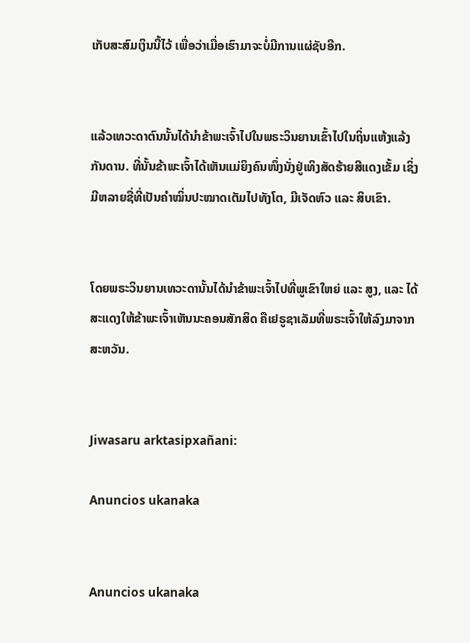ເກັບສະສົມເງິນນີ້ໄວ້ ເພື່ອວ່າເມື່ອເຮົາມາຈະບໍ່ມີການແຜ່ຊັບອີກ.


ແລ້ວເທວະດາຕົນນັ້ນໄດ້ນຳຂ້າພະເຈົ້າໄປໃນພຣະວິນຍານເຂົ້າໄປໃນຖິ່ນແຫ້ງແລ້ງກັນດານ. ທີ່ນັ້ນຂ້າພະເຈົ້າໄດ້ເຫັນແມ່ຍິງຄົນໜຶ່ງນັ່ງຢູ່ເທິງສັດຮ້າຍສີແດງເຂັ້ມ ເຊິ່ງມີຫລາຍຊື່ທີ່ເປັນຄຳໝິ່ນປະໝາດເຕັມໄປທັງໂຕ, ມີເຈັດຫົວ ແລະ ສິບເຂົາ.


ໂດຍພຣະວິນຍານເທວະດານັ້ນໄດ້ນຳຂ້າພະເຈົ້າໄປທີ່ພູເຂົາໃຫຍ່ ແລະ ສູງ, ແລະ ໄດ້ສະແດງໃຫ້ຂ້າພະເຈົ້າເຫັນນະຄອນສັກສິດ ຄືເຢຣູຊາເລັມທີ່ພຣະເຈົ້າໃຫ້ລົງມາຈາກສະຫວັນ.


Jiwasaru arktasipxañani:

Anuncios ukanaka


Anuncios ukanaka